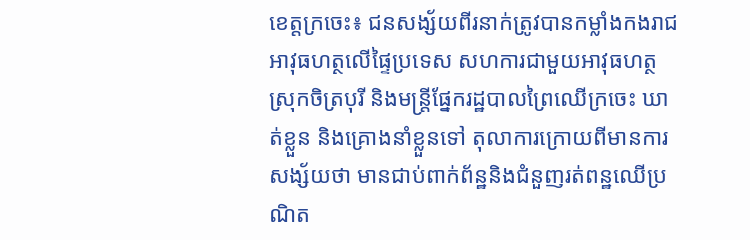ខេត្តក្រចេះ៖ ជនសង្ស័យពីរនាក់ត្រូវបានកម្លាំងកងរាជអាវុធហត្ថលើផ្ទៃប្រទេស សហការជាមួយអាវុធហត្ថស្រុកចិត្របុរី និងមន្ត្រីផ្នែករដ្ឋបាលព្រៃឈើក្រចេះ ឃាត់ខ្លួន និងគ្រោងនាំខ្លួនទៅ តុលាការក្រោយពីមានការសង្ស័យថា មានជាប់ពាក់ព័ន្ឋនិងជំនួញរត់ពន្ឋឈើប្រណិត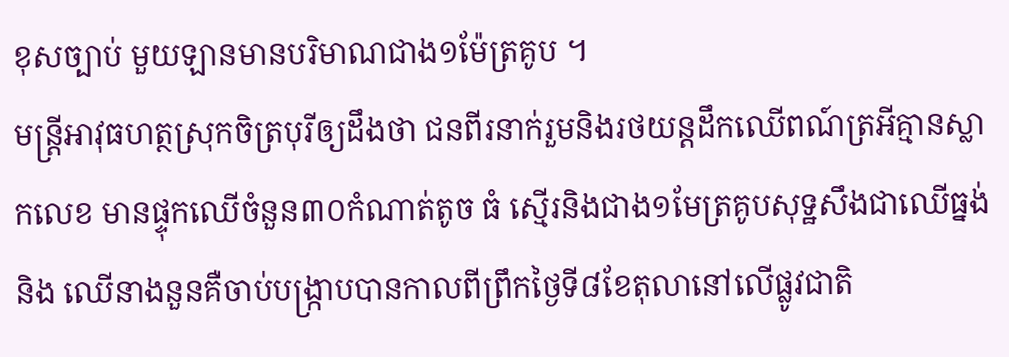ខុសច្បាប់ មួយឡានមានបរិមាណជាង១ម៉ែត្រគូប ។
មន្រ្តីអាវុធហត្ថស្រុកចិត្របុរីឲ្យដឹងថា ជនពីរនាក់រួមនិងរថយន្តដឹកឈើពណ៍ត្រអីគ្មានស្លាកលេខ មានផ្ទុកឈើចំនួន៣០កំណាត់តូច ធំ ស្មើរនិងជាង១មែត្រគូបសុទ្ឋសឹងជាឈើធ្នង់និង ឈើនាងនួនគឺចាប់បង្រ្កាបបានកាលពីព្រឹកថ្ងៃទី៨ខែតុលានៅលើផ្លូវជាតិ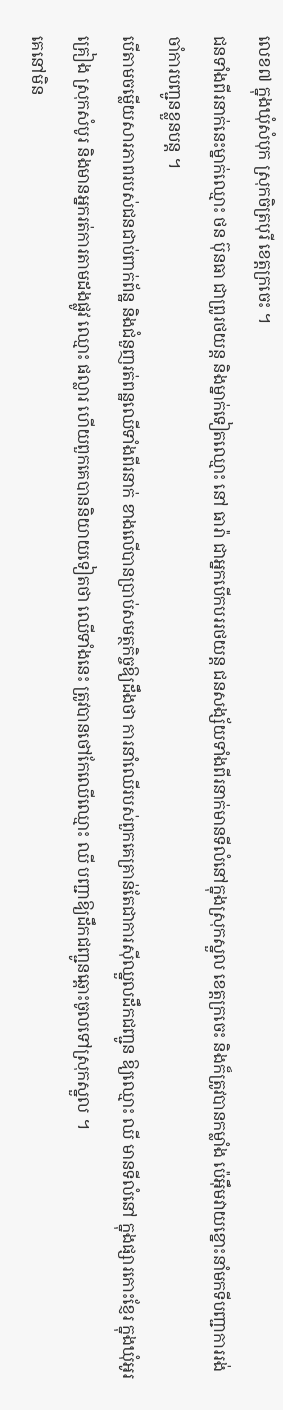លេខ៧ ក្នុងឃុំសំបុក ស្រុកចិត្របុរី ខេត្តក្រចេះ ។
ជនទាំងពីរនាក់នេះម្នាក់ឈ្មោះ ថន ប៊ុនធា ជាព្រូរថយន្ត និងម្នាក់ទៀតឈ្មោះ នៅ ធារ៉ា ជាអ្នកបើកបររថយន្ត ជនសង្ស័យទាំងពីរនាក់មានទីលំនៅក្នុងស្រុកស្នួល ខេត្តក្រចេះ និងក៏ត្រូវបានកម្លាំង ប៉េអ៊ឹមវាយខ្នោះនាំមកទីបញ្ជាការរង់ចាំការបញ្ជូនខ្លួនបន្ត ។
បើតាមចម្លើយសារភាពរបស់ជនជាប់ពាក់ព័ន្ឋ និងជំនួញរត់ពន្ឋឈើទាំងពីរនាក់ ខាងលើបានប្រាប់សមត្ថកិច្ចឱ្យដឹងថា ការនាំឈើរបស់ពួកគេគ្រាន់តែជាការស៊ីឈ្នួលដឹកជញ្ជូន ឱ្យឈ្មោះ ឈី មានទីលំនៅ ក្នុងផ្សារកោះខ្ញែរ ក្នុងឃុំអូរគ្រៀង ស្រុកសំបូរ និងមានអ្នករត់ការតាមដងផ្លូវ ឈ្មោះ ផល្លារ ហើយពួកគេបាននិយាយទៀតថា ឈើទាំងនេះ ត្រូវបានថៅកែឈើឈ្មោះ ឈី បញ្ជាឱ្យដឹកជញ្ជូនឆ្ពោះចូលទៅស្រុកស្នួល ។
គេនៅមិន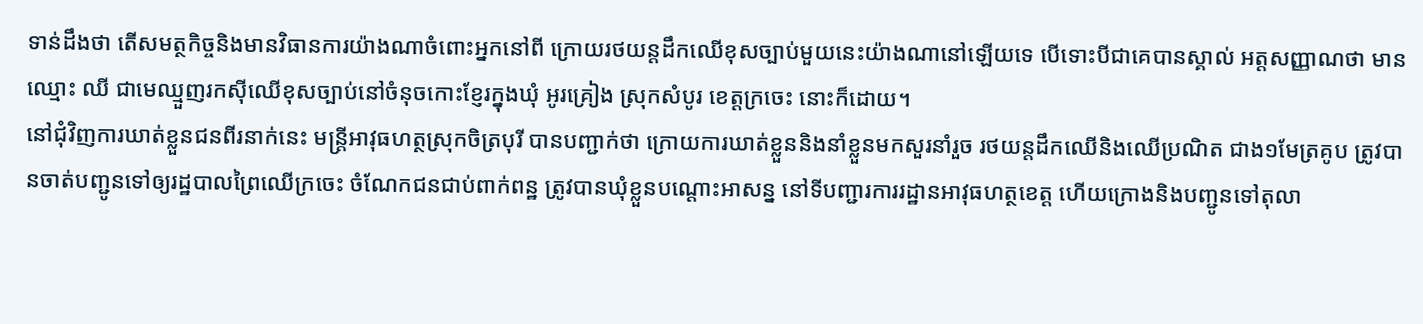ទាន់ដឹងថា តើសមត្ថកិច្ចនិងមានវិធានការយ៉ាងណាចំពោះអ្នកនៅពី ក្រោយរថយន្តដឹកឈើខុសច្បាប់មួយនេះយ៉ាងណានៅឡើយទេ បើទោះបីជាគេបានស្គាល់ អត្តសញ្ញាណថា មានឈ្មោះ ឈី ជាមេឈ្មួញរកស៊ីឈើខុសច្បាប់នៅចំនុចកោះខ្ញែរក្នុងឃុំ អូរគ្រៀង ស្រុកសំបូរ ខេត្តក្រចេះ នោះក៏ដោយ។
នៅជុំវិញការឃាត់ខ្លួនជនពីរនាក់នេះ មន្រ្តីអាវុធហត្ថស្រុកចិត្របុរី បានបញ្ជាក់ថា ក្រោយការឃាត់ខ្លួននិងនាំខ្លួនមកសួរនាំរួច រថយន្តដឹកឈើនិងឈើប្រណិត ជាង១មែត្រគូប ត្រូវបានចាត់បញ្ជូនទៅឲ្យរដ្ឋបាលព្រៃឈើក្រចេះ ចំណែកជនជាប់ពាក់ពន្ឋ ត្រូវបានឃុំខ្លួនបណ្តោះអាសន្ន នៅទីបញ្ជារការរដ្ឋានអាវុធហត្ថខេត្ត ហើយក្រោងនិងបញ្ជូនទៅតុលា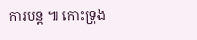ការបន្ត ៕ កោះទ្រុង